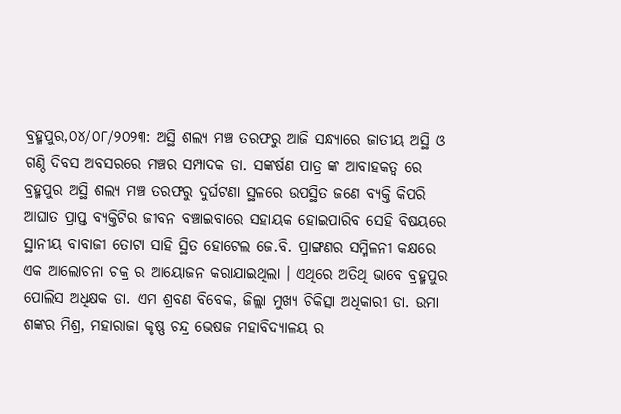ବ୍ରହ୍ମପୁର,୦୪/୦୮/୨୦୨୩: ଅସ୍ଥି ଶଲ୍ୟ ମଞ୍ଚ ତରଫରୁ ଆଜି ସନ୍ଧ୍ୟାରେ ଜାତୀୟ ଅସ୍ଥି ଓ ଗଣ୍ଠି ଦିବସ ଅବସରରେ ମଞ୍ଚର ସମ୍ପାଦକ ଡା. ସଙ୍କର୍ଷଣ ପାତ୍ର ଙ୍କ ଆବାହକତ୍ୱ ରେ ବ୍ରହ୍ମପୁର ଅସ୍ଥି ଶଲ୍ୟ ମଞ୍ଚ ତରଫରୁ ଦୁର୍ଘଟଣା ସ୍ଥଳରେ ଉପସ୍ଥିତ ଜଣେ ବ୍ୟକ୍ତି କିପରି ଆଘାତ ପ୍ରାପ୍ତ ବ୍ୟକ୍ତିଟିର ଜୀବନ ବଞ୍ଚାଇବାରେ ସହାୟକ ହୋଇପାରିବ ସେହି ବିଷୟରେ ସ୍ଥାନୀୟ ବାବାଜୀ ତୋଟା ସାହି ସ୍ଥିତ ହୋଟେଲ ଜେ.ବି. ପ୍ରାଙ୍ଗଣର ସମ୍ମିଳନୀ କକ୍ଷରେ ଏକ ଆଲୋଚନା ଚକ୍ର ର ଆୟୋଜନ କରାଯାଇଥିଲା । ଏଥିରେ ଅତିଥି ଭାବେ ବ୍ରହ୍ମପୁର ପୋଲିସ ଅଧିକ୍ଷକ ଡା. ଏମ ଶ୍ରବଣ ବିବେକ, ଜିଲ୍ଲା ମୁଖ୍ୟ ଚିକିତ୍ସା ଅଧିକାରୀ ଡା. ଉମା ଶଙ୍କର ମିଶ୍ର, ମହାରାଜା କୃଷ୍ଣ ଚନ୍ଦ୍ର ଭେଷଜ ମହାବିଦ୍ୟାଳୟ ର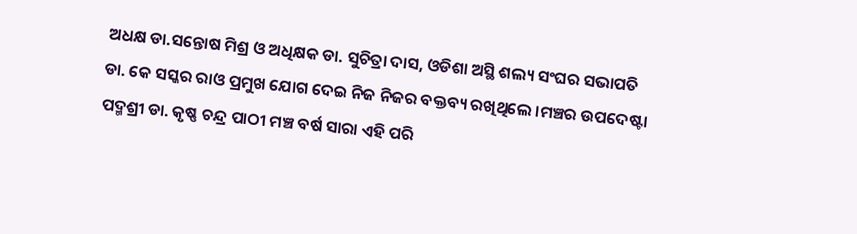ଅଧକ୍ଷ ଡା.ସନ୍ତୋଷ ମିଶ୍ର ଓ ଅଧିକ୍ଷକ ଡା. ସୁଚିତ୍ରା ଦାସ, ଓଡିଶା ଅସ୍ଥି ଶଲ୍ୟ ସଂଘର ସଭାପତି ଡା. କେ ସସ୍କର ରାଓ ପ୍ରମୁଖ ଯୋଗ ଦେଇ ନିଜ ନିଜର ବକ୍ତବ୍ୟ ରଖିଥିଲେ ।ମଞ୍ଚର ଉପଦେଷ୍ଟା ପଦ୍ମଶ୍ରୀ ଡା. କୃଷ୍ଣ ଚନ୍ଦ୍ର ପାଠୀ ମଞ୍ଚ ବର୍ଷ ସାରା ଏହି ପରି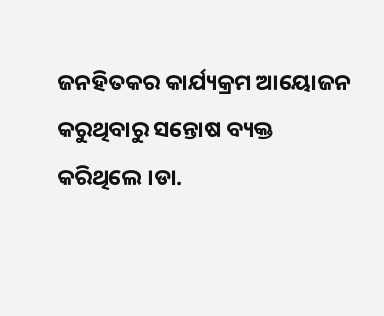ଜନହିତକର କାର୍ଯ୍ୟକ୍ରମ ଆୟୋଜନ କରୁଥିବାରୁ ସନ୍ତୋଷ ବ୍ୟକ୍ତ କରିଥିଲେ ।ଡା.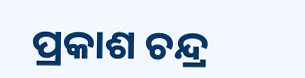ପ୍ରକାଶ ଚନ୍ଦ୍ର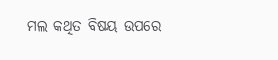ମଲ କଥିତ ବିଷୟ ଉପରେ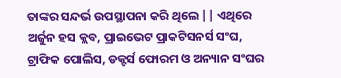ତାଙ୍କର ସନ୍ଦର୍ଭ ଉପସ୍ଥାପନା କରି ଥିଲେ || ଏଥିରେ ଅର୍ଜୁନ ହସ କ୍ଲବ, ପ୍ରାଇଭେଟ ପ୍ରାକଟିସନର୍ସ ସଂଘ, ଟ୍ରାଫିକ ପୋଲିସ, ଡକ୍ଟର୍ସ ଫୋରମ ଓ ଅନ୍ୟାନ ସଂଘର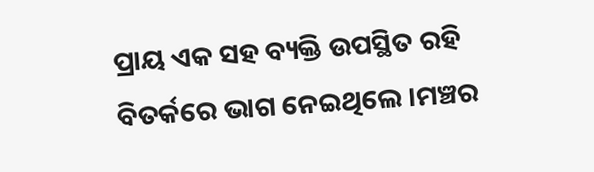ପ୍ରାୟ ଏକ ସହ ବ୍ୟକ୍ତି ଉପସ୍ଥିତ ରହି ବିତର୍କରେ ଭାଗ ନେଇଥିଲେ ।ମଞ୍ଚର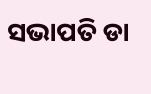ସଭାପତି ଡା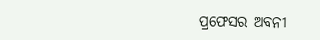ପ୍ରଫେସର ଅବନୀ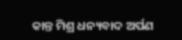କାନ୍ତ ମିଶ୍ର ଧନ୍ୟବାଦ ଅର୍ପଣ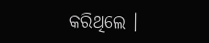କରିଥିଲେ ।